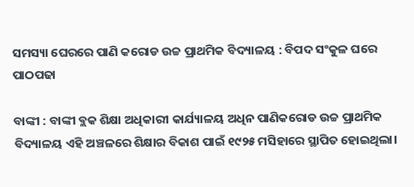ସମସ୍ୟା ଘେରରେ ପାଣି କରୋଡ ଉଚ୍ଚ ପ୍ରାଥମିକ ବିଦ୍ୟାଳୟ : ବିପଦ ସଂକୁଳ ଘରେ ପାଠପଢା

ବାଙ୍କୀ : ବାଙ୍କୀ ବ୍ଲକ ଶିକ୍ଷା ଅଧିକାରୀ କାର୍ଯ୍ୟାଳୟ ଅଧିନ ପାଣିକରୋଡ ଉଚ୍ଚ ପ୍ରାଥମିକ ବିଦ୍ୟାଳୟ ଏହି ଅଞ୍ଚଳରେ ଶିକ୍ଷାର ବିକାଶ ପାଇଁ ୧୯୨୫ ମସିହାରେ ସ୍ଥାପିତ ହୋଇଥିଲା।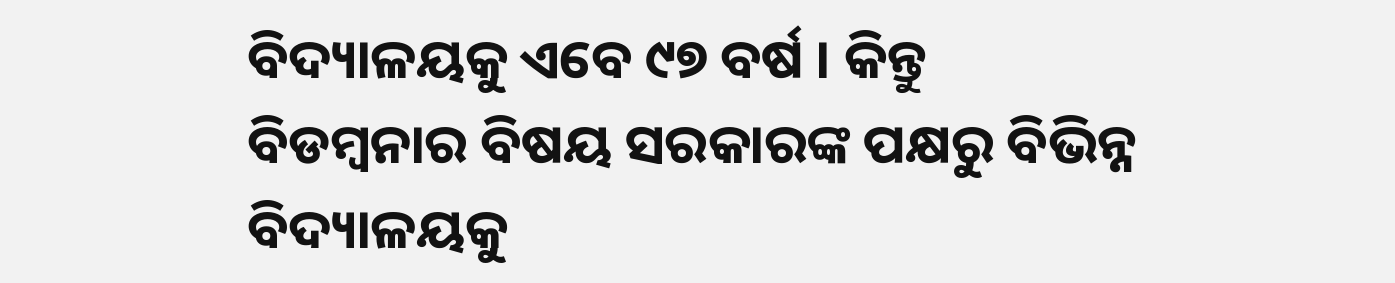ବିଦ୍ୟାଳୟକୁ ଏବେ ୯୭ ବର୍ଷ । କିନ୍ତୁ ବିଡମ୍ବନାର ବିଷୟ ସରକାରଙ୍କ ପକ୍ଷରୁ ବିଭିନ୍ନ ବିଦ୍ୟାଳୟକୁ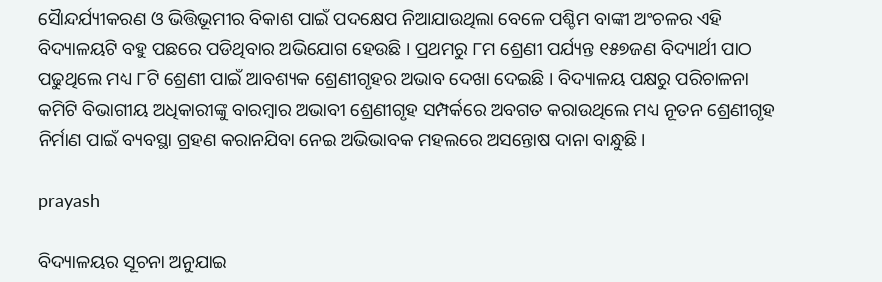ସୈାନ୍ଦର୍ଯ୍ୟୀକରଣ ଓ ଭିତ୍ତିଭୂମୀର ବିକାଶ ପାଇଁ ପଦକ୍ଷେପ ନିଆଯାଉଥିଲା ବେଳେ ପଶ୍ଚିମ ବାଙ୍କୀ ଅଂଚଳର ଏହି ବିଦ୍ୟାଳୟଟି ବହୁ ପଛରେ ପଡିଥିବାର ଅଭିଯୋଗ ହେଉଛି । ପ୍ରଥମରୁ ୮ମ ଶ୍ରେଣୀ ପର୍ଯ୍ୟନ୍ତ ୧୫୭ଜଣ ବିଦ୍ୟାର୍ଥୀ ପାଠ ପଢୁଥିଲେ ମଧ୍ୟ ୮ଟି ଶ୍ରେଣୀ ପାଇଁ ଆବଶ୍ୟକ ଶ୍ରେଣୀଗୃହର ଅଭାବ ଦେଖା ଦେଇଛି । ବିଦ୍ୟାଳୟ ପକ୍ଷରୁ ପରିଚାଳନା କମିଟି ବିଭାଗୀୟ ଅଧିକାରୀଙ୍କୁ ବାରମ୍ବାର ଅଭାବୀ ଶ୍ରେଣୀଗୃହ ସମ୍ପର୍କରେ ଅବଗତ କରାଉଥିଲେ ମଧ୍ୟ ନୂତନ ଶ୍ରେଣୀଗୃହ ନିର୍ମାଣ ପାଇଁ ବ୍ୟବସ୍ଥା ଗ୍ରହଣ କରାନଯିବା ନେଇ ଅଭିଭାବକ ମହଲରେ ଅସନ୍ତୋଷ ଦାନା ବାନ୍ଧୁଛି।

prayash

ବିଦ୍ୟାଳୟର ସୂଚନା ଅନୁଯାଇ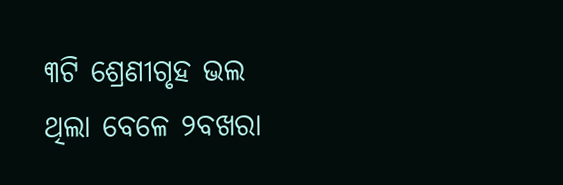୩ଟି ଶ୍ରେଣୀଗୃହ ଭଲ ଥିଲା ବେଳେ ୨ବଖରା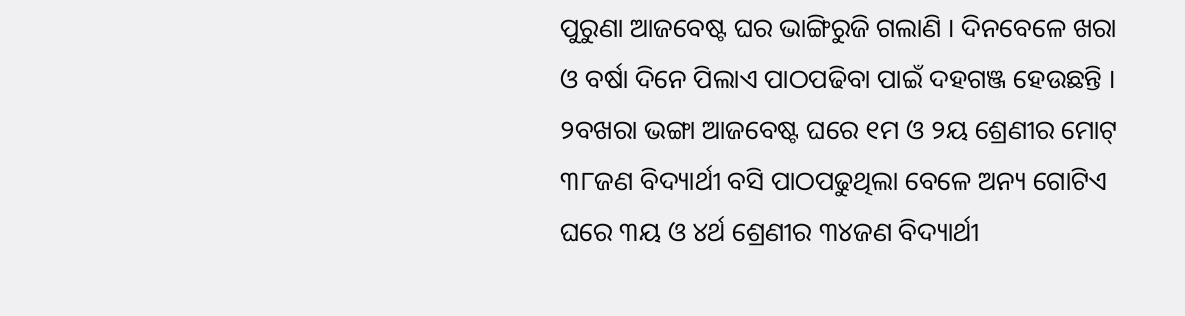ପୁରୁଣା ଆଜବେଷ୍ଟ ଘର ଭାଙ୍ଗିରୁଜି ଗଲାଣି । ଦିନବେଳେ ଖରା ଓ ବର୍ଷା ଦିନେ ପିଲାଏ ପାଠପଢିବା ପାଇଁ ଦହଗଞ୍ଜ ହେଉଛନ୍ତି । ୨ବଖରା ଭଙ୍ଗା ଆଜବେଷ୍ଟ ଘରେ ୧ମ ଓ ୨ୟ ଶ୍ରେଣୀର ମୋଟ୍ ୩୮ଜଣ ବିଦ୍ୟାର୍ଥୀ ବସି ପାଠପଢୁଥିଲା ବେଳେ ଅନ୍ୟ ଗୋଟିଏ ଘରେ ୩ୟ ଓ ୪ର୍ଥ ଶ୍ରେଣୀର ୩୪ଜଣ ବିଦ୍ୟାର୍ଥୀ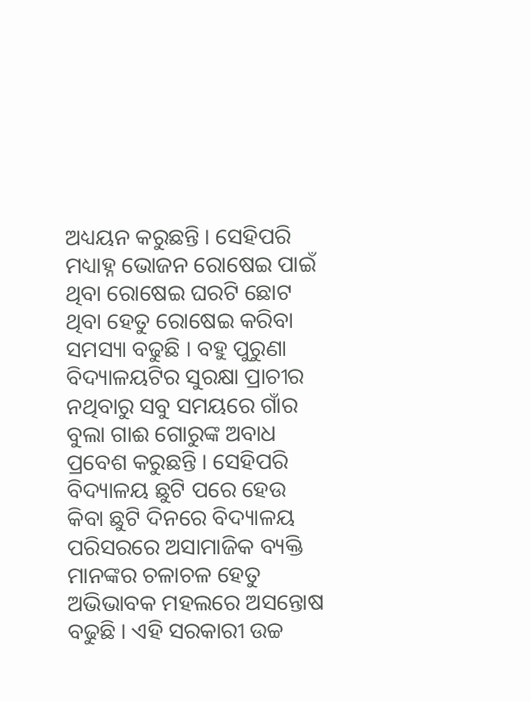ଅଧ୍ୟୟନ କରୁଛନ୍ତି । ସେହିପରି ମଧ୍ୟାହ୍ନ ଭୋଜନ ରୋଷେଇ ପାଇଁ ଥିବା ରୋଷେଇ ଘରଟି ଛୋଟ ଥିବା ହେତୁ ରୋଷେଇ କରିବା ସମସ୍ୟା ବଢୁଛି । ବହୁ ପୁରୁଣା ବିଦ୍ୟାଳୟଟିର ସୁରକ୍ଷା ପ୍ରାଚୀର ନଥିବାରୁ ସବୁ ସମୟରେ ଗାଁର ବୁଲା ଗାଈ ଗୋରୁଙ୍କ ଅବାଧ ପ୍ରବେଶ କରୁଛନ୍ତି । ସେହିପରି ବିଦ୍ୟାଳୟ ଛୁଟି ପରେ ହେଉ କିବା ଛୁଟି ଦିନରେ ବିଦ୍ୟାଳୟ ପରିସରରେ ଅସାମାଜିକ ବ୍ୟକ୍ତି ମାନଙ୍କର ଚଳାଚଳ ହେତୁ ଅଭିଭାବକ ମହଲରେ ଅସନ୍ତୋଷ ବଢୁଛି । ଏହି ସରକାରୀ ଉଚ୍ଚ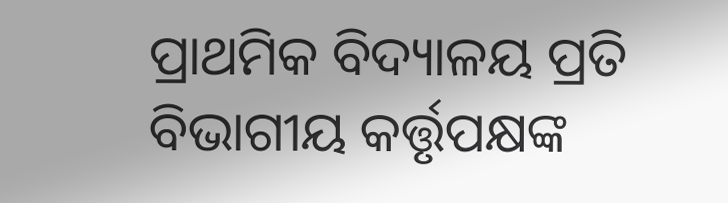ପ୍ରାଥମିକ ବିଦ୍ୟାଳୟ ପ୍ରତି ବିଭାଗୀୟ କର୍ତ୍ତୃପକ୍ଷଙ୍କ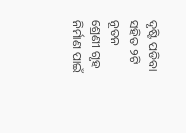ଦୃଷ୍ଟି ପଡିବା ସହିତ ୨ଟି ନୂତନ ଶ୍ରେଣୀ ଗୃହ ନିର୍ମାଣ ପାଇଁ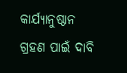କାର୍ଯ୍ୟାନୁଷ୍ଠାନ ଗ୍ରହଣ ପାଇଁ ଦାବି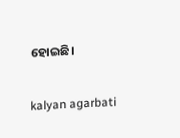ହୋଇଛି।

kalyan agarbati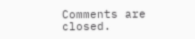Comments are closed.